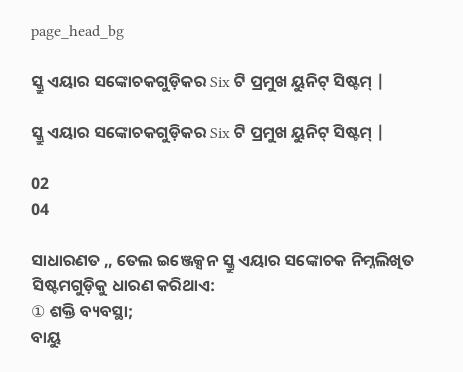page_head_bg

ସ୍କ୍ରୁ ଏୟାର ସଙ୍କୋଚକଗୁଡ଼ିକର Six ଟି ପ୍ରମୁଖ ୟୁନିଟ୍ ସିଷ୍ଟମ୍ |

ସ୍କ୍ରୁ ଏୟାର ସଙ୍କୋଚକଗୁଡ଼ିକର Six ଟି ପ୍ରମୁଖ ୟୁନିଟ୍ ସିଷ୍ଟମ୍ |

02
04

ସାଧାରଣତ ,, ତେଲ ଇଞ୍ଜେକ୍ସନ ସ୍କ୍ରୁ ଏୟାର ସଙ୍କୋଚକ ନିମ୍ନଲିଖିତ ସିଷ୍ଟମଗୁଡ଼ିକୁ ଧାରଣ କରିଥାଏ:
① ଶକ୍ତି ବ୍ୟବସ୍ଥା;
ବାୟୁ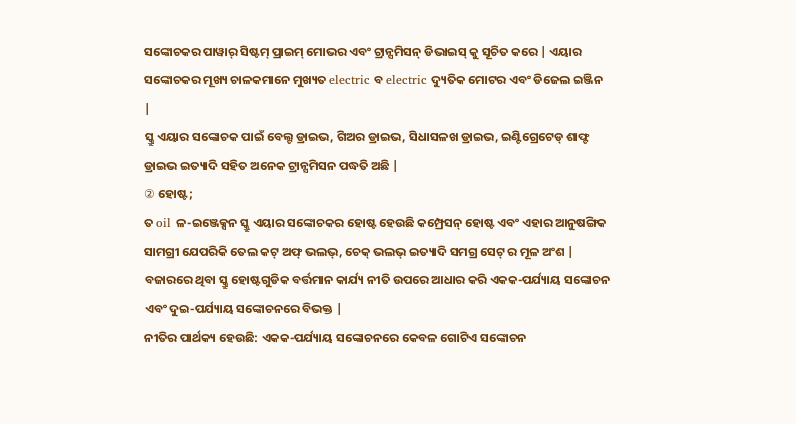ସଙ୍କୋଚକର ପାୱାର୍ ସିଷ୍ଟମ୍ ପ୍ରାଇମ୍ ମୋଭର ଏବଂ ଟ୍ରାନ୍ସମିସନ୍ ଡିଭାଇସ୍ କୁ ସୂଚିତ କରେ | ଏୟାର ସଙ୍କୋଚକର ମୂଖ୍ୟ ଚାଳକମାନେ ମୁଖ୍ୟତ electric ବ electric ଦ୍ୟୁତିକ ମୋଟର ଏବଂ ଡିଜେଲ ଇଞ୍ଜିନ |
ସ୍କ୍ରୁ ଏୟାର ସଙ୍କୋଚକ ପାଇଁ ବେଲ୍ଟ ଡ୍ରାଇଭ, ଗିଅର ଡ୍ରାଇଭ, ସିଧାସଳଖ ଡ୍ରାଇଭ, ଇଣ୍ଟିଗ୍ରେଟେଡ୍ ଶାଫ୍ଟ ଡ୍ରାଇଭ ଇତ୍ୟାଦି ସହିତ ଅନେକ ଟ୍ରାନ୍ସମିସନ ପଦ୍ଧତି ଅଛି |
② ହୋଷ୍ଟ;
ତ oil ଳ-ଇଞ୍ଜେକ୍ସନ ସ୍କ୍ରୁ ଏୟାର ସଙ୍କୋଚକର ହୋଷ୍ଟ ହେଉଛି କମ୍ପ୍ରେସନ୍ ହୋଷ୍ଟ ଏବଂ ଏହାର ଆନୁଷଙ୍ଗିକ ସାମଗ୍ରୀ ଯେପରିକି ତେଲ କଟ୍ ଅଫ୍ ଭଲଭ୍, ଚେକ୍ ଭଲଭ୍ ଇତ୍ୟାଦି ସମଗ୍ର ସେଟ୍ ର ମୂଳ ଅଂଶ |
ବଜାରରେ ଥିବା ସ୍କ୍ରୁ ହୋଷ୍ଟଗୁଡିକ ବର୍ତ୍ତମାନ କାର୍ଯ୍ୟ ନୀତି ଉପରେ ଆଧାର କରି ଏକକ-ପର୍ଯ୍ୟାୟ ସଙ୍କୋଚନ ଏବଂ ଦୁଇ-ପର୍ଯ୍ୟାୟ ସଙ୍କୋଚନରେ ବିଭକ୍ତ |
ନୀତିର ପାର୍ଥକ୍ୟ ହେଉଛି: ଏକକ-ପର୍ଯ୍ୟାୟ ସଙ୍କୋଚନରେ କେବଳ ଗୋଟିଏ ସଙ୍କୋଚନ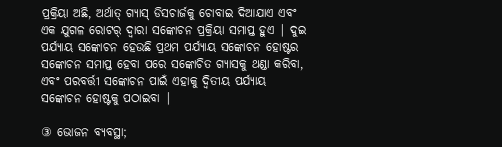ପ୍ରକ୍ରିୟା ଅଛି, ଅର୍ଥାତ୍ ଗ୍ୟାସ୍ ଡିସଚାର୍ଜକୁ ଚୋବାଇ ଦିଆଯାଏ ଏବଂ ଏକ ଯୁଗଳ ରୋଟର୍ ଦ୍ୱାରା ସଙ୍କୋଚନ ପ୍ରକ୍ରିୟା ସମାପ୍ତ ହୁଏ | ଦୁଇ ପର୍ଯ୍ୟାୟ ସଙ୍କୋଚନ ହେଉଛି ପ୍ରଥମ ପର୍ଯ୍ୟାୟ ସଙ୍କୋଚନ ହୋଷ୍ଟର ସଙ୍କୋଚନ ସମାପ୍ତ ହେବା ପରେ ସଙ୍କୋଚିତ ଗ୍ୟାସକୁ ଥଣ୍ଡା କରିବା, ଏବଂ ପରବର୍ତ୍ତୀ ସଙ୍କୋଚନ ପାଇଁ ଏହାକୁ ଦ୍ୱିତୀୟ ପର୍ଯ୍ୟାୟ ସଙ୍କୋଚନ ହୋଷ୍ଟକୁ ପଠାଇବା |

③ ଭୋଜନ ବ୍ୟବସ୍ଥା;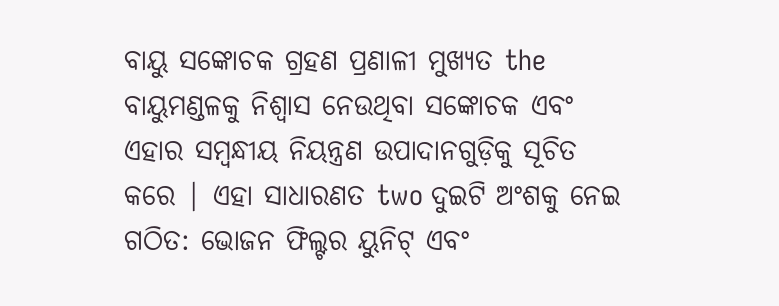ବାୟୁ ସଙ୍କୋଚକ ଗ୍ରହଣ ପ୍ରଣାଳୀ ମୁଖ୍ୟତ the ବାୟୁମଣ୍ଡଳକୁ ନିଶ୍ୱାସ ନେଉଥିବା ସଙ୍କୋଚକ ଏବଂ ଏହାର ସମ୍ବନ୍ଧୀୟ ନିୟନ୍ତ୍ରଣ ଉପାଦାନଗୁଡ଼ିକୁ ସୂଚିତ କରେ | ଏହା ସାଧାରଣତ two ଦୁଇଟି ଅଂଶକୁ ନେଇ ଗଠିତ: ଭୋଜନ ଫିଲ୍ଟର ୟୁନିଟ୍ ଏବଂ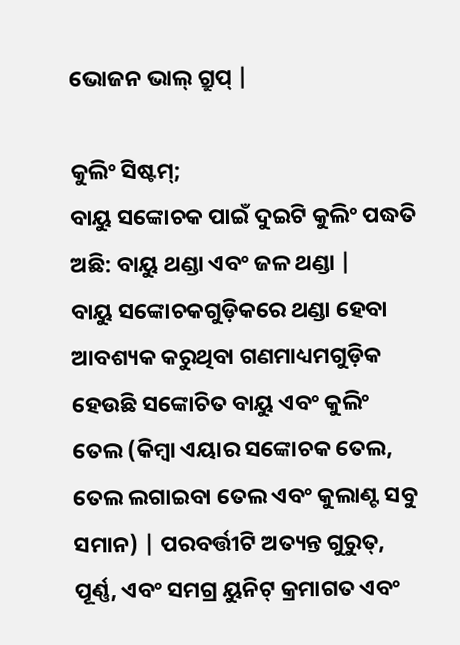ଭୋଜନ ଭାଲ୍ ଗ୍ରୁପ୍ |

କୁଲିଂ ସିଷ୍ଟମ୍;
ବାୟୁ ସଙ୍କୋଚକ ପାଇଁ ଦୁଇଟି କୁଲିଂ ପଦ୍ଧତି ଅଛି: ବାୟୁ ଥଣ୍ଡା ଏବଂ ଜଳ ଥଣ୍ଡା |
ବାୟୁ ସଙ୍କୋଚକଗୁଡ଼ିକରେ ଥଣ୍ଡା ହେବା ଆବଶ୍ୟକ କରୁଥିବା ଗଣମାଧ୍ୟମଗୁଡ଼ିକ ହେଉଛି ସଙ୍କୋଚିତ ବାୟୁ ଏବଂ କୁଲିଂ ତେଲ (କିମ୍ବା ଏୟାର ସଙ୍କୋଚକ ତେଲ, ତେଲ ଲଗାଇବା ତେଲ ଏବଂ କୁଲାଣ୍ଟ ସବୁ ସମାନ) | ପରବର୍ତ୍ତୀଟି ଅତ୍ୟନ୍ତ ଗୁରୁତ୍, ପୂର୍ଣ୍ଣ, ଏବଂ ସମଗ୍ର ୟୁନିଟ୍ କ୍ରମାଗତ ଏବଂ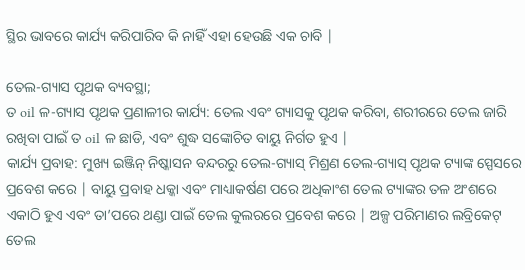ସ୍ଥିର ଭାବରେ କାର୍ଯ୍ୟ କରିପାରିବ କି ନାହିଁ ଏହା ହେଉଛି ଏକ ଚାବି |

ତେଲ-ଗ୍ୟାସ ପୃଥକ ବ୍ୟବସ୍ଥା;
ତ oil ଳ-ଗ୍ୟାସ ପୃଥକ ପ୍ରଣାଳୀର କାର୍ଯ୍ୟ: ତେଲ ଏବଂ ଗ୍ୟାସକୁ ପୃଥକ କରିବା, ଶରୀରରେ ତେଲ ଜାରି ରଖିବା ପାଇଁ ତ oil ଳ ଛାଡି, ଏବଂ ଶୁଦ୍ଧ ସଙ୍କୋଚିତ ବାୟୁ ନିର୍ଗତ ହୁଏ |
କାର୍ଯ୍ୟ ପ୍ରବାହ: ମୁଖ୍ୟ ଇଞ୍ଜିନ୍ ନିଷ୍କାସନ ବନ୍ଦରରୁ ତେଲ-ଗ୍ୟାସ୍ ମିଶ୍ରଣ ତେଲ-ଗ୍ୟାସ୍ ପୃଥକ ଟ୍ୟାଙ୍କ ସ୍ପେସରେ ପ୍ରବେଶ କରେ | ବାୟୁ ପ୍ରବାହ ଧକ୍କା ଏବଂ ମାଧ୍ୟାକର୍ଷଣ ପରେ ଅଧିକାଂଶ ତେଲ ଟ୍ୟାଙ୍କର ତଳ ଅଂଶରେ ଏକାଠି ହୁଏ ଏବଂ ତା’ପରେ ଥଣ୍ଡା ପାଇଁ ତେଲ କୁଲରରେ ପ୍ରବେଶ କରେ | ଅଳ୍ପ ପରିମାଣର ଲବ୍ରିକେଟ୍ ତେଲ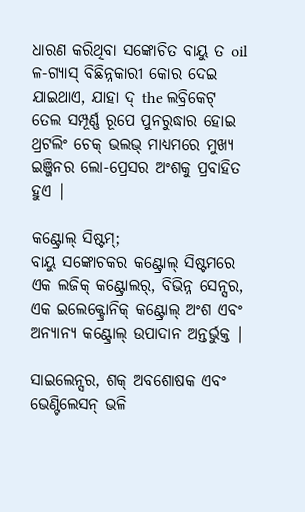ଧାରଣ କରିଥିବା ସଙ୍କୋଚିତ ବାୟୁ ତ oil ଳ-ଗ୍ୟାସ୍ ବିଛିନ୍ନକାରୀ କୋର ଦେଇ ଯାଇଥାଏ, ଯାହା ଦ୍ the ଲବ୍ରିକେଟ୍ ତେଲ ସମ୍ପୂର୍ଣ୍ଣ ରୂପେ ପୁନରୁଦ୍ଧାର ହୋଇ ଥ୍ରଟଲିଂ ଚେକ୍ ଭଲଭ୍ ମାଧ୍ୟମରେ ମୁଖ୍ୟ ଇଞ୍ଜିନର ଲୋ-ପ୍ରେସର ଅଂଶକୁ ପ୍ରବାହିତ ହୁଏ |

କଣ୍ଟ୍ରୋଲ୍ ସିଷ୍ଟମ୍;
ବାୟୁ ସଙ୍କୋଚକର କଣ୍ଟ୍ରୋଲ୍ ସିଷ୍ଟମରେ ଏକ ଲଜିକ୍ କଣ୍ଟ୍ରୋଲର୍, ବିଭିନ୍ନ ସେନ୍ସର, ଏକ ଇଲେକ୍ଟ୍ରୋନିକ୍ କଣ୍ଟ୍ରୋଲ୍ ଅଂଶ ଏବଂ ଅନ୍ୟାନ୍ୟ କଣ୍ଟ୍ରୋଲ୍ ଉପାଦାନ ଅନ୍ତର୍ଭୁକ୍ତ |

ସାଇଲେନ୍ସର, ଶକ୍ ଅବଶୋଷକ ଏବଂ ଭେଣ୍ଟିଲେସନ୍ ଭଳି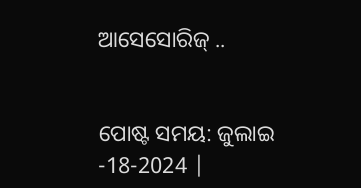ଆସେସୋରିଜ୍ ..


ପୋଷ୍ଟ ସମୟ: ଜୁଲାଇ -18-2024 |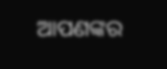ଆପଣଙ୍କର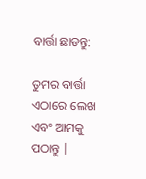ବାର୍ତ୍ତା ଛାଡନ୍ତୁ:

ତୁମର ବାର୍ତ୍ତା ଏଠାରେ ଲେଖ ଏବଂ ଆମକୁ ପଠାନ୍ତୁ |